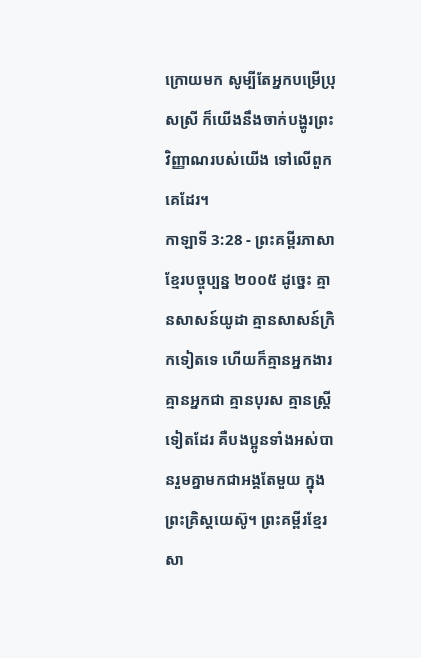ក្រោយមក សូម្បីតែអ្នកបម្រើប្រុសស្រី ក៏យើងនឹងចាក់បង្ហូរព្រះវិញ្ញាណរបស់យើង ទៅលើពួកគេដែរ។
កាឡាទី 3:28 - ព្រះគម្ពីរភាសាខ្មែរបច្ចុប្បន្ន ២០០៥ ដូច្នេះ គ្មានសាសន៍យូដា គ្មានសាសន៍ក្រិកទៀតទេ ហើយក៏គ្មានអ្នកងារ គ្មានអ្នកជា គ្មានបុរស គ្មានស្ត្រីទៀតដែរ គឺបងប្អូនទាំងអស់បានរួមគ្នាមកជាអង្គតែមួយ ក្នុងព្រះគ្រិស្តយេស៊ូ។ ព្រះគម្ពីរខ្មែរសា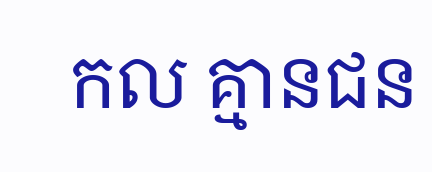កល គ្មានជន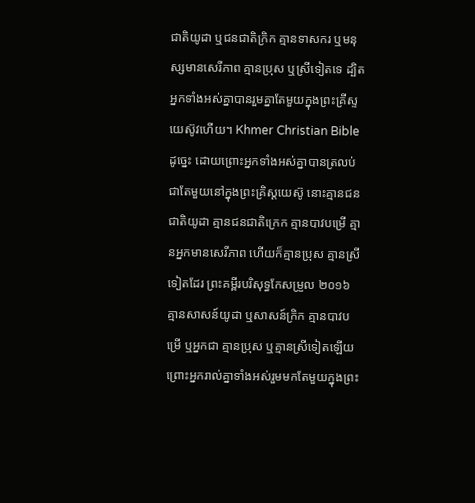ជាតិយូដា ឬជនជាតិក្រិក គ្មានទាសករ ឬមនុស្សមានសេរីភាព គ្មានប្រុស ឬស្រីទៀតទេ ដ្បិតអ្នកទាំងអស់គ្នាបានរួមគ្នាតែមួយក្នុងព្រះគ្រីស្ទយេស៊ូវហើយ។ Khmer Christian Bible ដូច្នេះ ដោយព្រោះអ្នកទាំងអស់គ្នាបានត្រលប់ជាតែមួយនៅក្នុងព្រះគ្រិស្ដយេស៊ូ នោះគ្មានជនជាតិយូដា គ្មានជនជាតិក្រេក គ្មានបាវបម្រើ គ្មានអ្នកមានសេរីភាព ហើយក៏គ្មានប្រុស គ្មានស្រីទៀតដែរ ព្រះគម្ពីរបរិសុទ្ធកែសម្រួល ២០១៦ គ្មានសាសន៍យូដា ឬសាសន៍ក្រិក គ្មានបាវបម្រើ ឬអ្នកជា គ្មានប្រុស ឬគ្មានស្រីទៀតឡើយ ព្រោះអ្នករាល់គ្នាទាំងអស់រួមមកតែមួយក្នុងព្រះ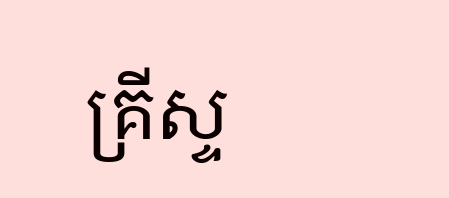គ្រីស្ទ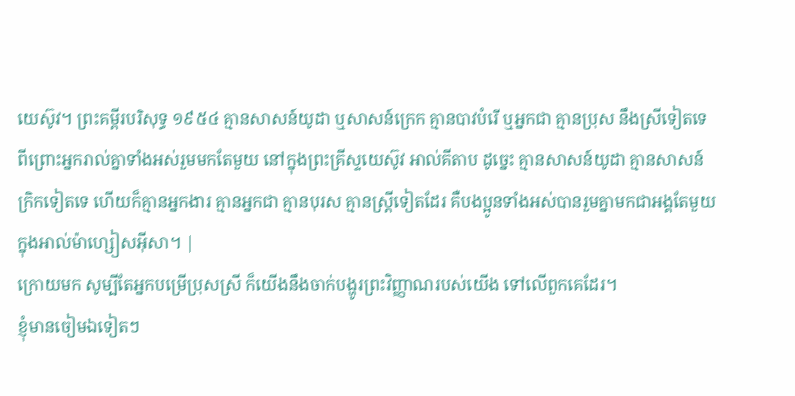យេស៊ូវ។ ព្រះគម្ពីរបរិសុទ្ធ ១៩៥៤ គ្មានសាសន៍យូដា ឬសាសន៍ក្រេក គ្មានបាវបំរើ ឬអ្នកជា គ្មានប្រុស នឹងស្រីទៀតទេ ពីព្រោះអ្នករាល់គ្នាទាំងអស់រួមមកតែមួយ នៅក្នុងព្រះគ្រីស្ទយេស៊ូវ អាល់គីតាប ដូច្នេះ គ្មានសាសន៍យូដា គ្មានសាសន៍ក្រិកទៀតទេ ហើយក៏គ្មានអ្នកងារ គ្មានអ្នកជា គ្មានបុរស គ្មានស្ដ្រីទៀតដែរ គឺបងប្អូនទាំងអស់បានរួមគ្នាមកជាអង្គតែមួយ ក្នុងអាល់ម៉ាហ្សៀសអ៊ីសា។ |
ក្រោយមក សូម្បីតែអ្នកបម្រើប្រុសស្រី ក៏យើងនឹងចាក់បង្ហូរព្រះវិញ្ញាណរបស់យើង ទៅលើពួកគេដែរ។
ខ្ញុំមានចៀមឯទៀតៗ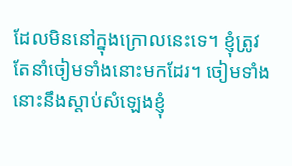ដែលមិននៅក្នុងក្រោលនេះទេ។ ខ្ញុំត្រូវតែនាំចៀមទាំងនោះមកដែរ។ ចៀមទាំងនោះនឹងស្ដាប់សំឡេងខ្ញុំ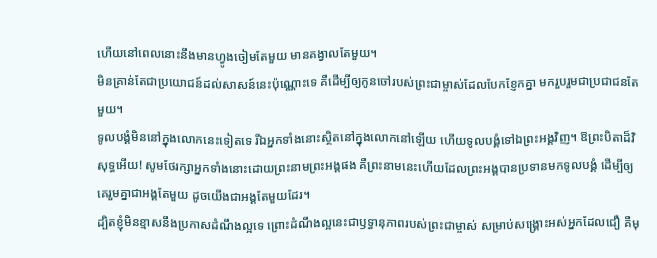ហើយនៅពេលនោះនឹងមានហ្វូងចៀមតែមួយ មានគង្វាលតែមួយ។
មិនគ្រាន់តែជាប្រយោជន៍ដល់សាសន៍នេះប៉ុណ្ណោះទេ គឺដើម្បីឲ្យកូនចៅរបស់ព្រះជាម្ចាស់ដែលបែកខ្ញែកគ្នា មករួបរួមជាប្រជាជនតែមួយ។
ទូលបង្គំមិននៅក្នុងលោកនេះទៀតទេ រីឯអ្នកទាំងនោះស្ថិតនៅក្នុងលោកនៅឡើយ ហើយទូលបង្គំទៅឯព្រះអង្គវិញ។ ឱព្រះបិតាដ៏វិសុទ្ធអើយ! សូមថែរក្សាអ្នកទាំងនោះដោយព្រះនាមព្រះអង្គផង គឺព្រះនាមនេះហើយដែលព្រះអង្គបានប្រទានមកទូលបង្គំ ដើម្បីឲ្យគេរួមគ្នាជាអង្គតែមួយ ដូចយើងជាអង្គតែមួយដែរ។
ដ្បិតខ្ញុំមិនខ្មាសនឹងប្រកាសដំណឹងល្អទេ ព្រោះដំណឹងល្អនេះជាឫទ្ធានុភាពរបស់ព្រះជាម្ចាស់ សម្រាប់សង្គ្រោះអស់អ្នកដែលជឿ គឺមុ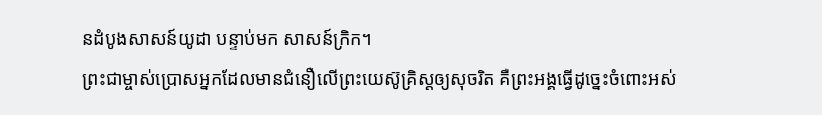នដំបូងសាសន៍យូដា បន្ទាប់មក សាសន៍ក្រិក។
ព្រះជាម្ចាស់ប្រោសអ្នកដែលមានជំនឿលើព្រះយេស៊ូគ្រិស្តឲ្យសុចរិត គឺព្រះអង្គធ្វើដូច្នេះចំពោះអស់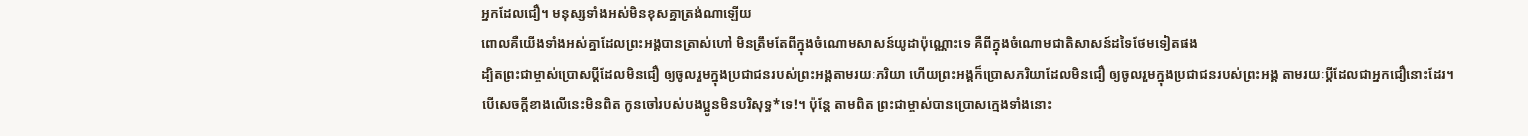អ្នកដែលជឿ។ មនុស្សទាំងអស់មិនខុសគ្នាត្រង់ណាឡើយ
ពោលគឺយើងទាំងអស់គ្នាដែលព្រះអង្គបានត្រាស់ហៅ មិនត្រឹមតែពីក្នុងចំណោមសាសន៍យូដាប៉ុណ្ណោះទេ គឺពីក្នុងចំណោមជាតិសាសន៍ដទៃថែមទៀតផង
ដ្បិតព្រះជាម្ចាស់ប្រោសប្ដីដែលមិនជឿ ឲ្យចូលរួមក្នុងប្រជាជនរបស់ព្រះអង្គតាមរយៈភរិយា ហើយព្រះអង្គក៏ប្រោសភរិយាដែលមិនជឿ ឲ្យចូលរួមក្នុងប្រជាជនរបស់ព្រះអង្គ តាមរយៈប្ដីដែលជាអ្នកជឿនោះដែរ។ បើសេចក្ដីខាងលើនេះមិនពិត កូនចៅរបស់បងប្អូនមិនបរិសុទ្ធ*ទេ!។ ប៉ុន្តែ តាមពិត ព្រះជាម្ចាស់បានប្រោសក្មេងទាំងនោះ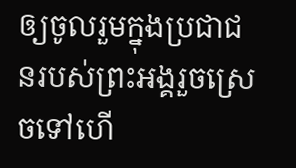ឲ្យចូលរួមក្នុងប្រជាជនរបស់ព្រះអង្គរួចស្រេចទៅហើ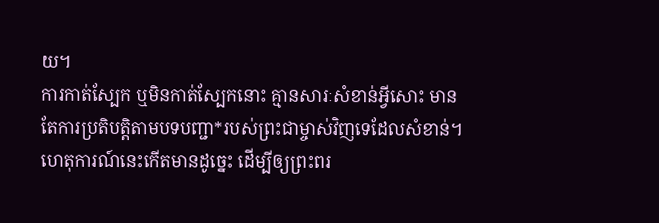យ។
ការកាត់ស្បែក ឬមិនកាត់ស្បែកនោះ គ្មានសារៈសំខាន់អ្វីសោះ មានតែការប្រតិបត្តិតាមបទបញ្ជា*របស់ព្រះជាម្ចាស់វិញទេដែលសំខាន់។
ហេតុការណ៍នេះកើតមានដូច្នេះ ដើម្បីឲ្យព្រះពរ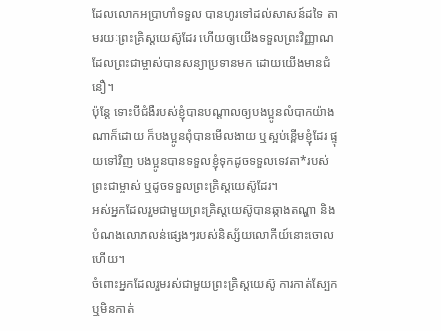ដែលលោកអប្រាហាំទទួល បានហូរទៅដល់សាសន៍ដទៃ តាមរយៈព្រះគ្រិស្តយេស៊ូដែរ ហើយឲ្យយើងទទួលព្រះវិញ្ញាណដែលព្រះជាម្ចាស់បានសន្យាប្រទានមក ដោយយើងមានជំនឿ។
ប៉ុន្តែ ទោះបីជំងឺរបស់ខ្ញុំបានបណ្ដាលឲ្យបងប្អូនលំបាកយ៉ាងណាក៏ដោយ ក៏បងប្អូនពុំបានមើលងាយ ឬស្អប់ខ្ពើមខ្ញុំដែរ ផ្ទុយទៅវិញ បងប្អូនបានទទួលខ្ញុំទុកដូចទទួលទេវតា*របស់ព្រះជាម្ចាស់ ឬដូចទទួលព្រះគ្រិស្តយេស៊ូដែរ។
អស់អ្នកដែលរួមជាមួយព្រះគ្រិស្តយេស៊ូបានឆ្កាងតណ្ហា និងបំណងលោភលន់ផ្សេងៗរបស់និស្ស័យលោកីយ៍នោះចោលហើយ។
ចំពោះអ្នកដែលរួមរស់ជាមួយព្រះគ្រិស្តយេស៊ូ ការកាត់ស្បែក ឬមិនកាត់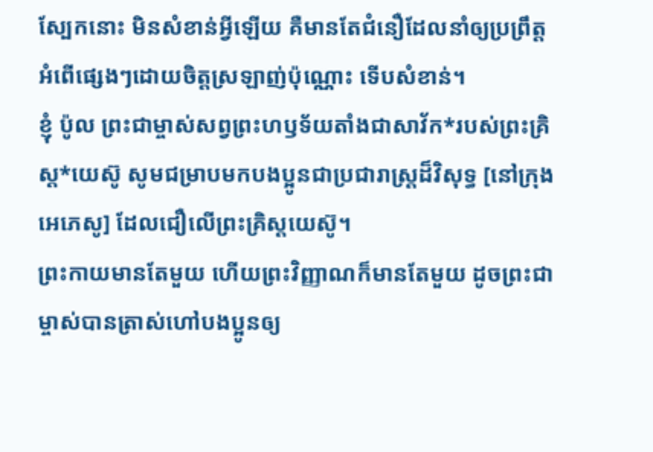ស្បែកនោះ មិនសំខាន់អ្វីឡើយ គឺមានតែជំនឿដែលនាំឲ្យប្រព្រឹត្តអំពើផ្សេងៗដោយចិត្តស្រឡាញ់ប៉ុណ្ណោះ ទើបសំខាន់។
ខ្ញុំ ប៉ូល ព្រះជាម្ចាស់សព្វព្រះហឫទ័យតាំងជាសាវ័ក*របស់ព្រះគ្រិស្ត*យេស៊ូ សូមជម្រាបមកបងប្អូនជាប្រជារាស្ដ្រដ៏វិសុទ្ធ [នៅក្រុងអេភេសូ] ដែលជឿលើព្រះគ្រិស្តយេស៊ូ។
ព្រះកាយមានតែមួយ ហើយព្រះវិញ្ញាណក៏មានតែមួយ ដូចព្រះជាម្ចាស់បានត្រាស់ហៅបងប្អូនឲ្យ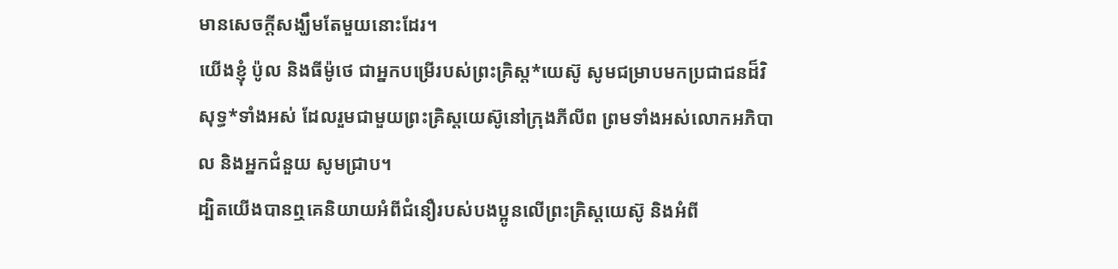មានសេចក្ដីសង្ឃឹមតែមួយនោះដែរ។
យើងខ្ញុំ ប៉ូល និងធីម៉ូថេ ជាអ្នកបម្រើរបស់ព្រះគ្រិស្ត*យេស៊ូ សូមជម្រាបមកប្រជាជនដ៏វិសុទ្ធ*ទាំងអស់ ដែលរួមជាមួយព្រះគ្រិស្តយេស៊ូនៅក្រុងភីលីព ព្រមទាំងអស់លោកអភិបាល និងអ្នកជំនួយ សូមជ្រាប។
ដ្បិតយើងបានឮគេនិយាយអំពីជំនឿរបស់បងប្អូនលើព្រះគ្រិស្តយេស៊ូ និងអំពី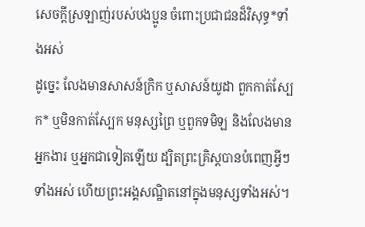សេចក្ដីស្រឡាញ់របស់បងប្អូន ចំពោះប្រជាជនដ៏វិសុទ្ធ*ទាំងអស់
ដូច្នេះ លែងមានសាសន៍ក្រិក ឬសាសន៍យូដា ពួកកាត់ស្បែក* ឬមិនកាត់ស្បែក មនុស្សព្រៃ ឬពួកទមិឡ និងលែងមានអ្នកងារ ឬអ្នកជាទៀតឡើយ ដ្បិតព្រះគ្រិស្តបានបំពេញអ្វីៗទាំងអស់ ហើយព្រះអង្គសណ្ឋិតនៅក្នុងមនុស្សទាំងអស់។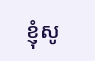ខ្ញុំសូ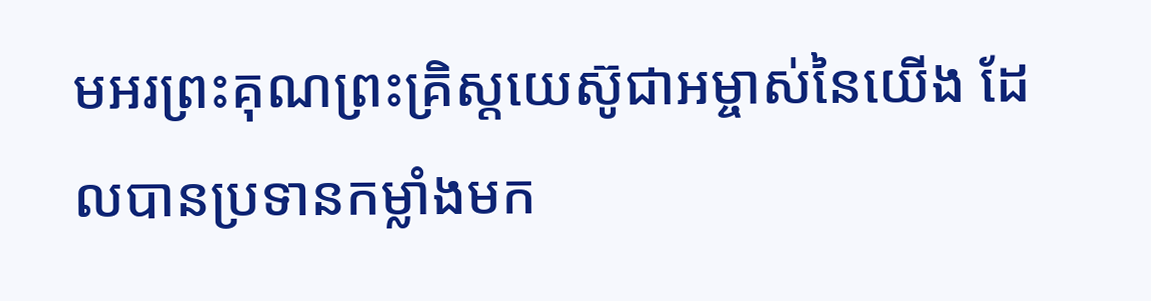មអរព្រះគុណព្រះគ្រិស្តយេស៊ូជាអម្ចាស់នៃយើង ដែលបានប្រទានកម្លាំងមក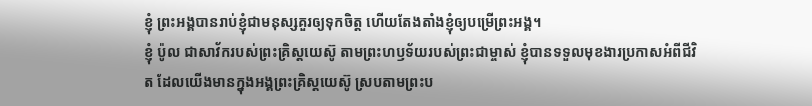ខ្ញុំ ព្រះអង្គបានរាប់ខ្ញុំជាមនុស្សគួរឲ្យទុកចិត្ត ហើយតែងតាំងខ្ញុំឲ្យបម្រើព្រះអង្គ។
ខ្ញុំ ប៉ូល ជាសាវ័ករបស់ព្រះគ្រិស្តយេស៊ូ តាមព្រះហឫទ័យរបស់ព្រះជាម្ចាស់ ខ្ញុំបានទទួលមុខងារប្រកាសអំពីជីវិត ដែលយើងមានក្នុងអង្គព្រះគ្រិស្តយេស៊ូ ស្របតាមព្រះប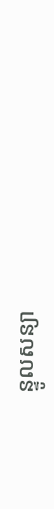ន្ទូលសន្យា